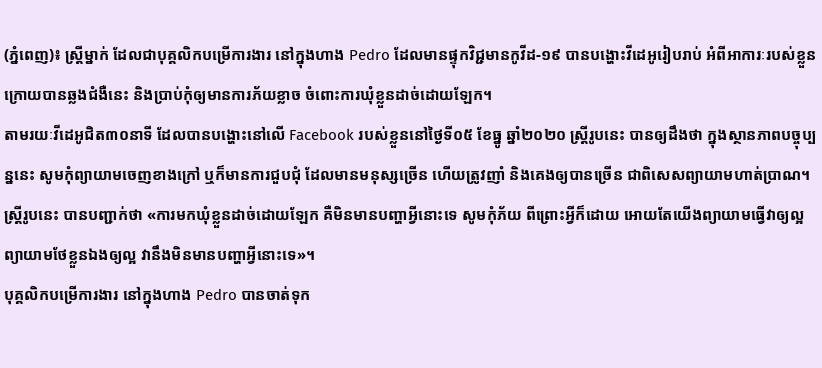(ភ្នំពេញ)៖ ស្ដ្រីម្នាក់ ដែលជាបុគ្គលិកបម្រើការងារ នៅក្នុងហាង Pedro ដែលមានផ្ទុកវិជ្ជមានកូវីដ-១៩ បានបង្ហោះវីដេអូរៀបរាប់ អំពីអាការៈរបស់ខ្លួន ក្រោយបានឆ្លងជំងឺនេះ និងប្រាប់កុំឲ្យមានការភ័យខ្លាច ចំពោះការឃុំខ្លួនដាច់ដោយឡែក។
តាមរយៈវីដេអូជិត៣០នាទី ដែលបានបង្ហោះនៅលើ Facebook របស់ខ្លួននៅថ្ងៃទី០៥ ខែធ្នូ ឆ្នាំ២០២០ ស្ដ្រីរូបនេះ បានឲ្យដឹងថា ក្នុងស្ថានភាពបច្ចុប្បន្ននេះ សូមកុំព្យាយាមចេញខាងក្រៅ ឬក៏មានការជួបជុំ ដែលមានមនុស្សច្រើន ហើយត្រូវញាំ និងគេងឲ្យបានច្រើន ជាពិសេសព្យាយាមហាត់ប្រាណ។
ស្ដ្រីរូបនេះ បានបញ្ជាក់ថា «ការមកឃុំខ្លួនដាច់ដោយឡែក គឺមិនមានបញ្ហាអ្វីនោះទេ សូមកុំភ័យ ពីព្រោះអ្វីក៏ដោយ អោយតែយើងព្យាយាមធ្វើវាឲ្យល្អ ព្យាយាមថែខ្លួនឯងឲ្យល្អ វានឹងមិនមានបញ្ហាអ្វីនោះទេ»។
បុគ្គលិកបម្រើការងារ នៅក្នុងហាង Pedro បានចាត់ទុក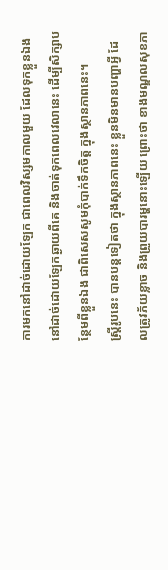ការមកនៅដាច់ដោយឡែក ជាពេលវិស្សមកាលមួយ ដែលទុកខ្លួនឯង នៅដាច់ដោយឡែកឆ្ងាយពីគេ និងចាត់ទុកពេលវេលានេះ ដើម្បីសិក្សាបន្ថែមពីខ្លួនឯង ជាពិសេសសូមកុំបាក់ទឹកចិត្ដ ក្នុងស្ថានភាពនេះ។
ស្ដ្រីរូបនេះ បានបន្ដទៀតថា ក្នុងស្ថានភាពនេះ ខ្លួនមិនមានបញ្ហាអ្វី ដែលត្រូវភ័យខ្លាច និងព្រួយបារម្ហនោះឡើយ ព្រោះថា ខាងមណ្ឌលសុខភា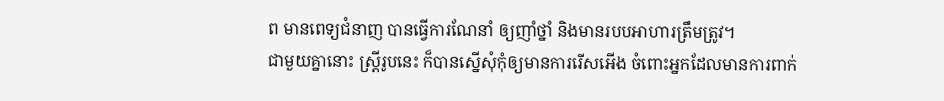ព មានពេទ្យជំនាញ បានធ្វើការណែនាំ ឲ្យញាំថ្នាំ និងមានរបបអាហារត្រឹមត្រូវ។
ជាមួយគ្នានោះ ស្ដ្រីរូបនេះ ក៏បានស្នើសុំកុំឲ្យមានការរើសអើង ចំពោះអ្នកដែលមានការពាក់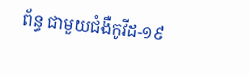ព័ន្ធ ជាមួយជំងឺកូវីដ-១៩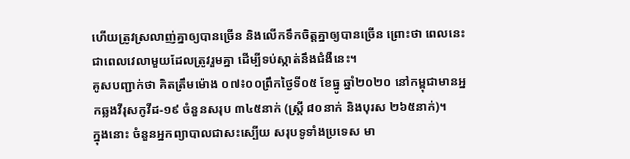ហើយត្រូវស្រលាញ់គ្នាឲ្យបានច្រើន និងលើកទឹកចិត្ដគ្នាឲ្យបានច្រើន ព្រោះថា ពេលនេះ ជាពេលវេលាមួយដែលត្រូវរួមគ្នា ដើម្បីទប់ស្កាត់នឹងជំងឺនេះ។
គូសបញ្ជាក់ថា គិតត្រឹមម៉ោង ០៧៖០០ព្រឹកថ្ងៃទី០៥ ខែធ្នូ ឆ្នាំ២០២០ នៅកម្ពុជាមានអ្នកឆ្លងវីរុសកូវីដ-១៩ ចំនួនសរុប ៣៤៥នាក់ (ស្ត្រី ៨០នាក់ និងបុរស ២៦៥នាក់)។
ក្នុងនោះ ចំនួនអ្នកព្យាបាលជាសះស្បើយ សរុបទូទាំងប្រទេស មា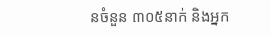នចំនួន ៣០៥នាក់ និងអ្នក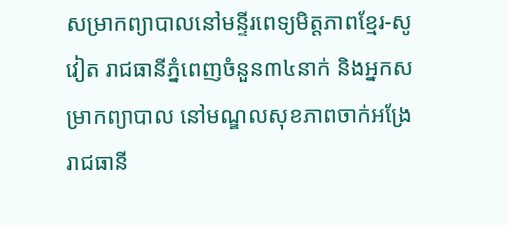សម្រាកព្យាបាលនៅមន្ទីរពេទ្យមិត្តភាពខ្មែរ-សូវៀត រាជធានីភ្នំពេញចំនួន៣៤នាក់ និងអ្នកសម្រាកព្យាបាល នៅមណ្ឌលសុខភាពចាក់អង្រែ រាជធានី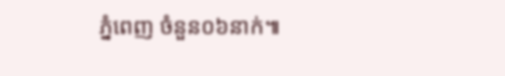ភ្នំពេញ ចំនួន០៦នាក់៕